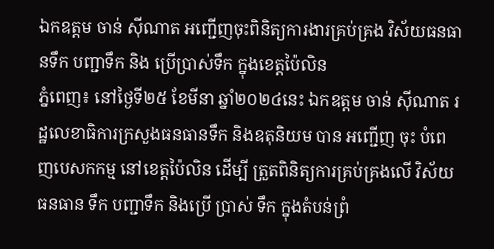ឯកឧត្តម ចាន់ ស៊ីណាត អញ្ជើញចុះពិនិត្យការងារគ្រប់គ្រង វិស័យធនធានទឹក បញ្ជាទឹក និង ប្រើប្រាស់ទឹក ក្នុងខេត្តប៉ៃលិន
ភ្នំពេញ៖ នៅថ្ងៃទី២៥ ខែមីនា ឆ្នាំ២០២៤នេះ ឯកឧត្តម ចាន់ ស៊ីណាត រដ្ឋលេខាធិការក្រសួងធនធានទឹក និងឧតុនិយម បាន អញ្ជើញ ចុះ បំពេញបេសកកម្ម នៅខេត្តប៉ៃលិន ដើម្បី ត្រួតពិនិត្យការគ្រប់គ្រងលើ វិស័យធនធាន ទឹក បញ្ជាទឹក និងប្រើ ប្រាស់ ទឹក ក្នុងតំបន់ព្រំ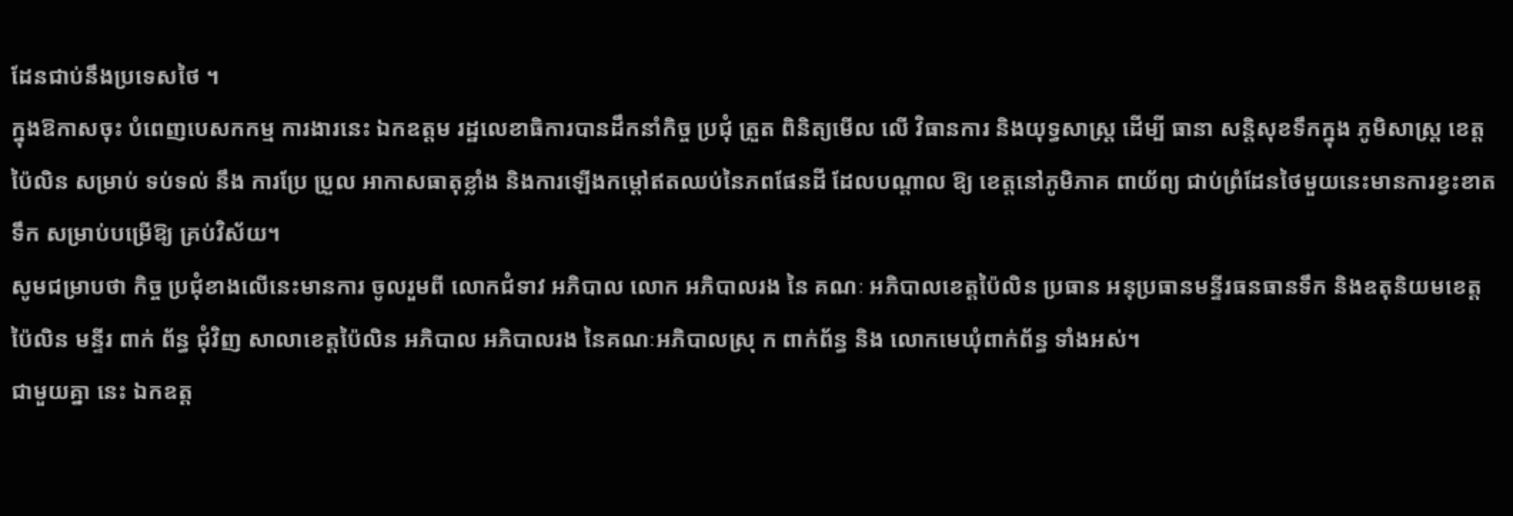ដែនជាប់នឹងប្រទេសថៃ ។
ក្នុងឱកាសចុះ បំពេញបេសកកម្ម ការងារនេះ ឯកឧត្តម រដ្ឋលេខាធិការបានដឹកនាំកិច្ច ប្រជុំ ត្រួត ពិនិត្យមើល លើ វិធានការ និងយុទ្ធសាស្រ្ត ដើម្បី ធានា សន្តិសុខទឹកក្នុង ភូមិសាស្ត្រ ខេត្តប៉ៃលិន សម្រាប់ ទប់ទល់ នឹង ការប្រែ ប្រួល អាកាសធាតុខ្លាំង និងការឡើងកម្តៅឥតឈប់នៃភពផែនដី ដែលបណ្តាល ឱ្យ ខេត្តនៅភូមិភាគ ពាយ័ព្យ ជាប់ព្រំដែនថៃមួយនេះមានការខ្វះខាតទឹក សម្រាប់បម្រើឱ្យ គ្រប់វិស័យ។
សូមជម្រាបថា កិច្ច ប្រជុំខាងលើនេះមានការ ចូលរួមពី លោកជំទាវ អភិបាល លោក អភិបាលរង នៃ គណៈ អភិបាលខេត្តប៉ៃលិន ប្រធាន អនុប្រធានមន្ទីរធនធានទឹក និងឧតុនិយមខេត្តប៉ៃលិន មន្ទីរ ពាក់ ព័ន្ធ ជុំវិញ សាលាខេត្តប៉ៃលិន អភិបាល អភិបាលរង នៃគណៈអភិបាលស្រុ ក ពាក់ព័ន្ធ និង លោកមេឃុំពាក់ព័ន្ធ ទាំងអស់។
ជាមួយគ្នា នេះ ឯកឧត្ត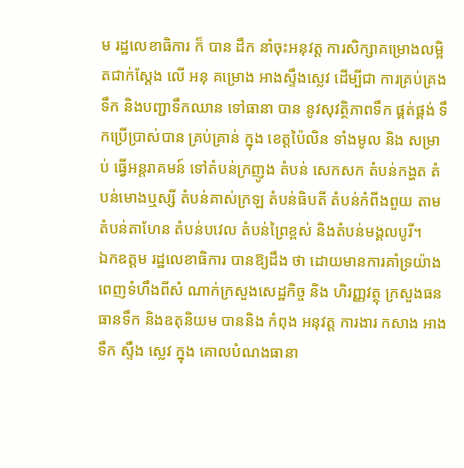ម រដ្ឋលេខាធិការ ក៏ បាន ដឹក នាំចុះអនុវត្ត ការសិក្សាគម្រោងលម្អិតជាក់ស្តែង លើ អនុ គម្រោង អាងស្ទឹងស្លេវ ដើម្បីជា ការគ្រប់គ្រងទឹក និងបញ្ជាទឹកឈាន ទៅធានា បាន នូវសុវត្ថិភាពទឹក ផ្គត់ផ្គង់ ទឹកប្រើប្រាស់បាន គ្រប់គ្រាន់ ក្នុង ខេត្តប៉ៃលិន ទាំងមូល និង សម្រាប់ ធ្វើអន្តរាគមន៍ ទៅតំបន់ក្រញូង តំបន់ សេកសក តំបន់កង្ហត តំបន់មោងឬស្សី តំបន់គាស់ក្រឡ តំបន់ធិបតី តំបន់កំពីងពួយ តាមតំបន់តាហែន តំបន់បវេល តំបន់ព្រៃខ្ពស់ និងតំបន់មង្គលបូរី។
ឯកឧត្តម រដ្ឋលេខាធិការ បានឱ្យដឹង ថា ដោយមានការគាំទ្រយ៉ាងពេញទំហឹងពីសំ ណាក់ក្រសួងសេដ្ឋកិច្ច និង ហិរញ្ញវត្ថុ ក្រសួងធនធានទឹក និងឧតុនិយម បាននិង កំពុង អនុវត្ត ការងារ កសាង អាងទឹក ស្ទឹង ស្លេវ ក្នុង គោលបំណងធានា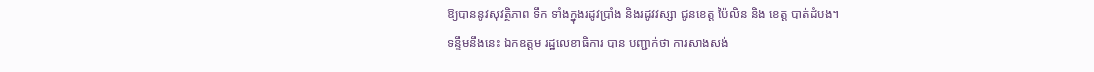ឱ្យបាននូវសុវត្ថិភាព ទឹក ទាំងក្នុងរដូវប្រាំង និងរដូវវស្សា ជូនខេត្ត ប៉ៃលិន និង ខេត្ត បាត់ដំបង។
ទន្ទឹមនឹងនេះ ឯកឧត្តម រដ្ឋលេខាធិការ បាន បញ្ជាក់ថា ការសាងសង់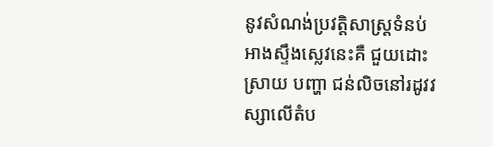នូវសំណង់ប្រវត្តិសាស្រ្តទំនប់ អាងស្ទឹងស្លេវនេះគឺ ជួយដោះស្រាយ បញ្ហា ជន់លិចនៅរដូវវស្សាលើតំប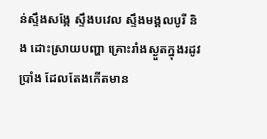ន់ស្ទឹងសង្កែ ស្ទឹងបវេល ស្ទឹងមង្គលបូរី និង ដោះស្រាយបញ្ហា គ្រោះរាំងស្ងួតក្នុងរដូវប្រាំង ដែលតែងកើតមាន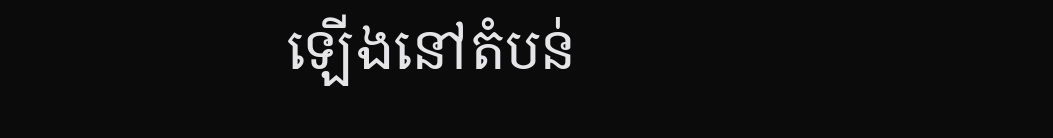ឡើងនៅតំបន់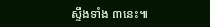ស្ទឹងទាំង ៣នេះ៕